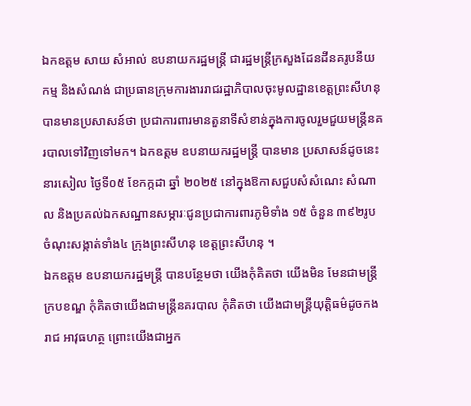ឯកឧត្តម សាយ សំអាល់ ឧបនាយករដ្ឋមន្ត្រី ជារដ្ឋមន្ត្រីក្រសួងដែនដីនគរូបនីយកម្ម និងសំណង់ ជាប្រធានក្រុមការងាររាជរដ្ឋាភិបាលចុះមូលដ្ឋានខេត្តព្រះសីហនុ បានមានប្រសាសន៍ថា ប្រជាការពារមានតួនាទីសំខាន់ក្នុងការចូលរួមជួយមន្ត្រីនគរបាលទៅវិញទៅមក។ ឯកឧត្តម ឧបនាយករដ្ឋមន្ត្រី បានមាន ប្រសាសន៍ដូចនេះ នារសៀល ថ្ងៃទី០៥ ខែកក្កដា ឆ្នាំ ២០២៥ នៅក្នុងឱកាសជួបសំសំណេះ សំណាល និងប្រគល់ឯកសណ្ឋានសម្ភារៈជូនប្រជាការពារភូមិទាំង ១៥ ចំនួន ៣៩២រូប ចំណុះសង្កាត់ទាំង៤ ក្រុងព្រះសីហនុ ខេត្តព្រះសីហនុ ។
ឯកឧត្តម ឧបនាយករដ្ឋមន្ត្រី បានបន្ថែមថា យើងកុំគិតថា យើងមិន មែនជាមន្ត្រីក្របខណ្ឌ កុំគិតថាយើងជាមន្ត្រីនគរបាល កុំគិតថា យើងជាមន្ត្រីយុត្តិធម៌ដូចកងរាជ អាវុធហត្ថ ព្រោះយើងជាអ្នក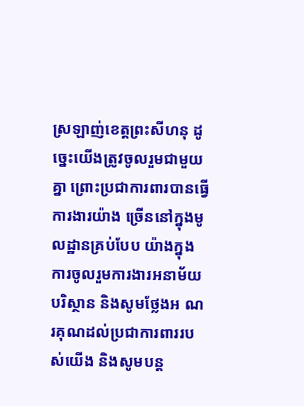ស្រឡាញ់ខេត្តព្រះសីហនុ ដូច្នេះយើងត្រូវចូលរួមជាមួយគ្នា ព្រោះប្រជាការពារបានធ្វើការងារយ៉ាង ច្រើននៅក្នុងមូលដ្ឋានគ្រប់បែប យ៉ាងក្នុងការចូលរួមការងារអនាម័យបរិស្ថាន និងសូមថ្លែងអ ណរគុណដល់ប្រជាការពាររបស់យើង និងសូមបន្ត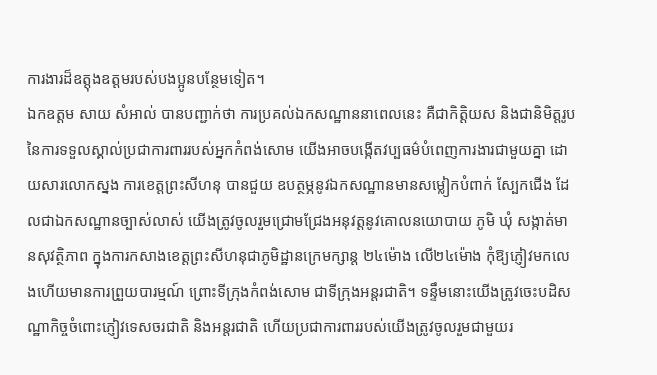ការងារដ៏ឧត្តុងឧត្តមរបស់បងប្អូនបន្ថែមទៀត។
ឯកឧត្តម សាយ សំអាល់ បានបញ្ជាក់ថា ការប្រគល់ឯកសណ្ឋាននាពេលនេះ គឺជាកិត្តិយស និងជានិមិត្តរូបនៃការទទួលស្គាល់ប្រជាការពាររបស់អ្នកកំពង់សោម យើងអាចបង្កើតវប្បធម៌បំពេញការងារជាមួយគ្នា ដោយសារលោកស្នង ការខេត្តព្រះសីហនុ បានជួយ ឧបត្ថម្ភនូវឯកសណ្ឋានមានសម្លៀកបំពាក់ ស្បែកជើង ដែលជាឯកសណ្ឋានច្បាស់លាស់ យើងត្រូវចូលរួមជ្រោមជ្រែងអនុវត្តនូវគោលនយោបាយ ភូមិ ឃុំ សង្កាត់មានសុវត្ថិភាព ក្នុងការកសាងខេត្តព្រះសីហនុជាភូមិដ្ឋានក្រេមក្សាន្ត ២៤ម៉ោង លើ២៤ម៉ោង កុំឱ្យភ្ញៀវមកលេងហើយមានការព្រួយបារម្មណ៍ ព្រោះទីក្រុងកំពង់សោម ជាទីក្រុងអន្តរជាតិ។ ទន្ទឹមនោះយើងត្រូវចេះបដិសណ្ឋាកិច្ចចំពោះភ្ញៀវទេសចរជាតិ និងអន្តរជាតិ ហើយប្រជាការពាររបស់យើងត្រូវចូលរួមជាមួយរ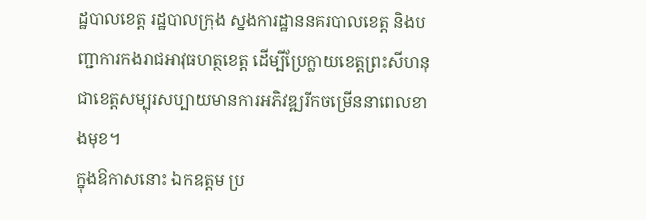ដ្ឋបាលខេត្ត រដ្ឋបាលក្រុង ស្នងការដ្ឋាននគរបាលខេត្ត និងបញ្ជាការកងរាជអាវុធហត្ថខេត្ត ដើម្បីប្រែក្លាយខេត្តព្រះសីហនុ ជាខេត្តសម្បុរសប្បាយមានការអភិវឌ្ឍរីកចម្រើននាពេលខាងមុខ។
ក្នុងឱកាសនោះ ឯកឧត្តម ប្រ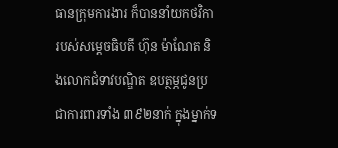ធានក្រុមការងារ ក៏បាននាំយកថវិការបស់សម្តេចធិបតី ហ៊ុន ម៉ាណែត និងលោកជំទាវបណ្ឌិត ឧបត្ថម្ភជូនប្រជាការពារទាំង ៣៩២នាក់ ក្នុងម្នាក់ទ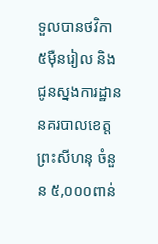ទួលបានថវិកា ៥ម៉ឺនរៀល និងជូនស្នងការដ្ឋាននគរបាលខេត្តព្រះសីហនុ ចំនួន ៥,០០០ពាន់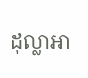ដុល្លាអា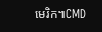មេរិក៕CMD